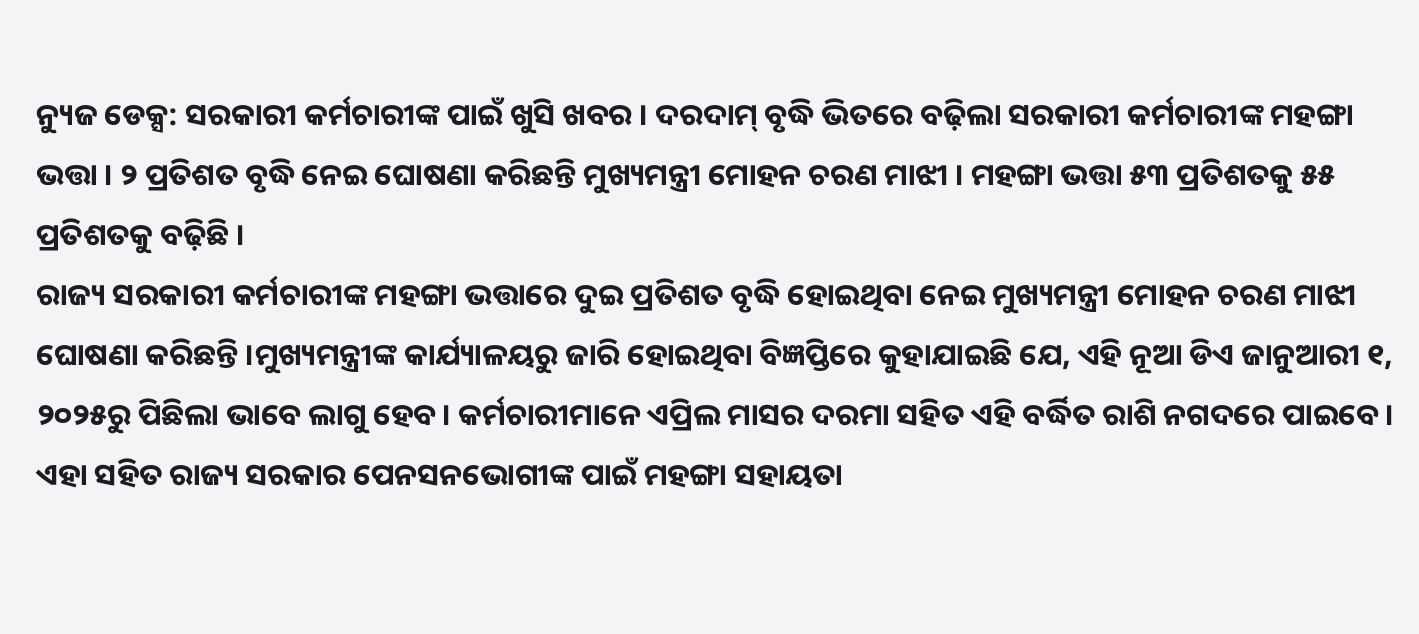ନ୍ୟୁଜ ଡେକ୍ସ: ସରକାରୀ କର୍ମଚାରୀଙ୍କ ପାଇଁ ଖୁସି ଖବର । ଦରଦାମ୍ ବୃଦ୍ଧି ଭିତରେ ବଢ଼ିଲା ସରକାରୀ କର୍ମଚାରୀଙ୍କ ମହଙ୍ଗା ଭତ୍ତା । ୨ ପ୍ରତିଶତ ବୃଦ୍ଧି ନେଇ ଘୋଷଣା କରିଛନ୍ତି ମୁଖ୍ୟମନ୍ତ୍ରୀ ମୋହନ ଚରଣ ମାଝୀ । ମହଙ୍ଗା ଭତ୍ତା ୫୩ ପ୍ରତିଶତକୁ ୫୫ ପ୍ରତିଶତକୁ ବଢ଼ିଛି ।
ରାଜ୍ୟ ସରକାରୀ କର୍ମଚାରୀଙ୍କ ମହଙ୍ଗା ଭତ୍ତାରେ ଦୁଇ ପ୍ରତିଶତ ବୃଦ୍ଧି ହୋଇଥିବା ନେଇ ମୁଖ୍ୟମନ୍ତ୍ରୀ ମୋହନ ଚରଣ ମାଝୀ ଘୋଷଣା କରିଛନ୍ତି ।ମୁଖ୍ୟମନ୍ତ୍ରୀଙ୍କ କାର୍ଯ୍ୟାଳୟରୁ ଜାରି ହୋଇଥିବା ବିଜ୍ଞପ୍ତିରେ କୁହାଯାଇଛି ଯେ, ଏହି ନୂଆ ଡିଏ ଜାନୁଆରୀ ୧, ୨୦୨୫ରୁ ପିଛିଲା ଭାବେ ଲାଗୁ ହେବ। କର୍ମଚାରୀମାନେ ଏପ୍ରିଲ ମାସର ଦରମା ସହିତ ଏହି ବର୍ଦ୍ଧିତ ରାଶି ନଗଦରେ ପାଇବେ।
ଏହା ସହିତ ରାଜ୍ୟ ସରକାର ପେନସନଭୋଗୀଙ୍କ ପାଇଁ ମହଙ୍ଗା ସହାୟତା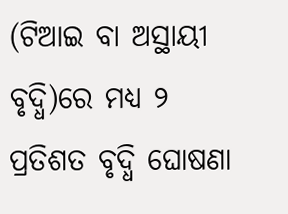(ଟିଆଇ ବା ଅସ୍ଥାୟୀ ବୃଦ୍ଧି)ରେ ମଧ୍ୟ ୨ ପ୍ରତିଶତ ବୃଦ୍ଧି ଘୋଷଣା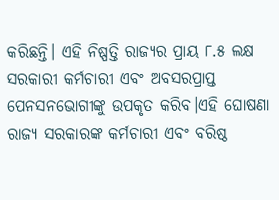କରିଛନ୍ତି। ଏହି ନିଷ୍ପତ୍ତି ରାଜ୍ୟର ପ୍ରାୟ ୮.୫ ଲକ୍ଷ ସରକାରୀ କର୍ମଚାରୀ ଏବଂ ଅବସରପ୍ରାପ୍ତ ପେନସନଭୋଗୀଙ୍କୁ ଉପକୃତ କରିବ।ଏହି ଘୋଷଣା ରାଜ୍ୟ ସରକାରଙ୍କ କର୍ମଚାରୀ ଏବଂ ବରିଷ୍ଠ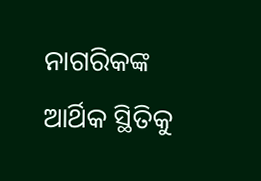ନାଗରିକଙ୍କ ଆର୍ଥିକ ସ୍ଥିତିକୁ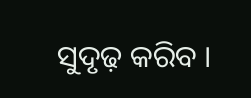ସୁଦୃଢ଼ କରିବ ।